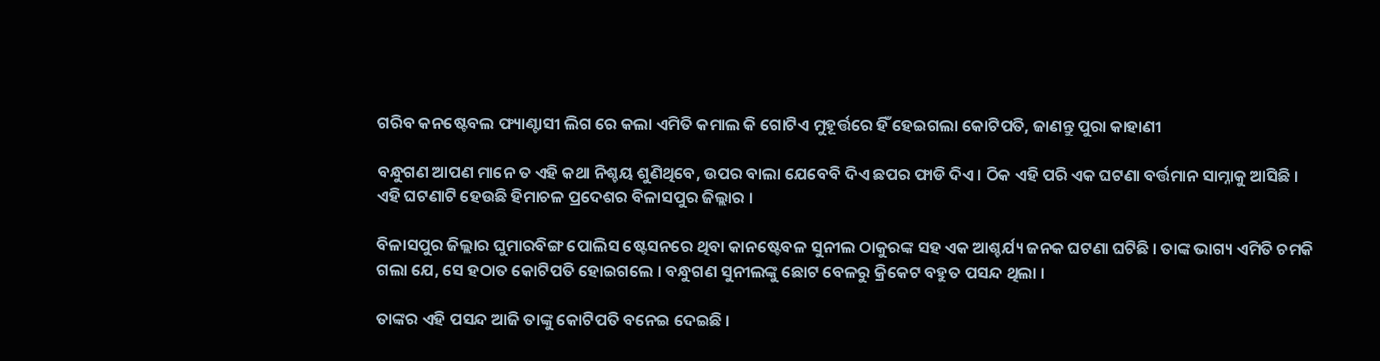ଗରିବ କନଷ୍ଟେବଲ ଫ୍ୟାଣ୍ଟାସୀ ଲିଗ ରେ କଲା ଏମିତି କମାଲ କି ଗୋଟିଏ ମୁହୂର୍ତ୍ତରେ ହିଁ ହେଇଗଲା କୋଟିପତି, ଜାଣନ୍ତୁ ପୁରା କାହାଣୀ

ବନ୍ଧୁଗଣ ଆପଣ ମାନେ ତ ଏହି କଥା ନିଶ୍ଚୟ ଶୁଣିଥିବେ, ଉପର ବାଲା ଯେବେବି ଦିଏ ଛପର ଫାଡି ଦିଏ । ଠିକ ଏହି ପରି ଏକ ଘଟଣା ବର୍ତ୍ତମାନ ସାମ୍ନାକୁ ଆସିଛି । ଏହି ଘଟଣାଟି ହେଉଛି ହିମାଚଳ ପ୍ରଦେଶର ବିଳାସପୁର ଜିଲ୍ଲାର ।

ବିଳାସପୁର ଜିଲ୍ଲାର ଘୁମାରବିଙ୍ଗ ପୋଲିସ ଷ୍ଟେସନରେ ଥିବା କାନଷ୍ଟେବଳ ସୁନୀଲ ଠାକୁରଙ୍କ ସହ ଏକ ଆଶ୍ଚର୍ଯ୍ୟ ଜନକ ଘଟଣା ଘଟିଛି । ତାଙ୍କ ଭାଗ୍ୟ ଏମିତି ଚମକି ଗଲା ଯେ, ସେ ହଠାତ କୋଟିପତି ହୋଇଗଲେ । ବନ୍ଧୁଗଣ ସୁନୀଲଙ୍କୁ ଛୋଟ ବେଳରୁ କ୍ରିକେଟ ବହୁତ ପସନ୍ଦ ଥିଲା ।

ତାଙ୍କର ଏହି ପସନ୍ଦ ଆଜି ତାଙ୍କୁ କୋଟିପତି ବନେଇ ଦେଇଛି ।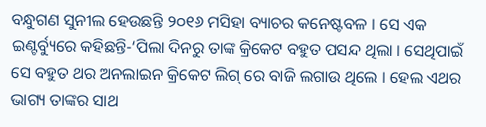ବନ୍ଧୁଗଣ ସୁନୀଲ ହେଉଛନ୍ତି ୨୦୧୬ ମସିହା ବ୍ୟାଚର କନେଷ୍ଟବଳ । ସେ ଏକ ଇଣ୍ଟର୍ବ୍ୟୁରେ କହିଛନ୍ତି-‘ପିଲା ଦିନରୁ ତାଙ୍କ କ୍ରିକେଟ ବହୁତ ପସନ୍ଦ ଥିଲା । ସେଥିପାଇଁ ସେ ବହୁତ ଥର ଅନଲାଇନ କ୍ରିକେଟ ଲିଗ୍ ରେ ବାଜି ଲଗାଉ ଥିଲେ । ହେଲ ଏଥର ଭାଗ୍ୟ ତାଙ୍କର ସାଥ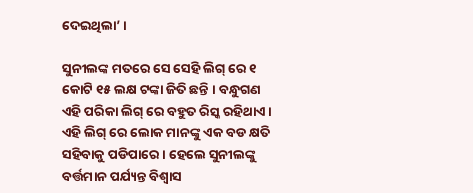ଦେଇଥିଲା’ ।

ସୁନୀଲଙ୍କ ମତରେ ସେ ସେହି ଲିଗ୍ ରେ ୧ କୋଟି ୧୫ ଲକ୍ଷ ଟଙ୍କା ଜିତି ଛନ୍ତି । ବନ୍ଧୁଗଣ ଏହି ପରିକା ଲିଗ୍ ରେ ବହୁତ ରିସ୍କ ରହିଥାଏ । ଏହି ଲିଗ୍ ରେ ଲୋକ ମାନଙ୍କୁ ଏକ ବଡ କ୍ଷତି ସହିବାକୁ ପଡିପାରେ । ହେଲେ ସୁନୀଲଙ୍କୁ ବର୍ତ୍ତମାନ ପର୍ଯ୍ୟନ୍ତ ବିଶ୍ଵାସ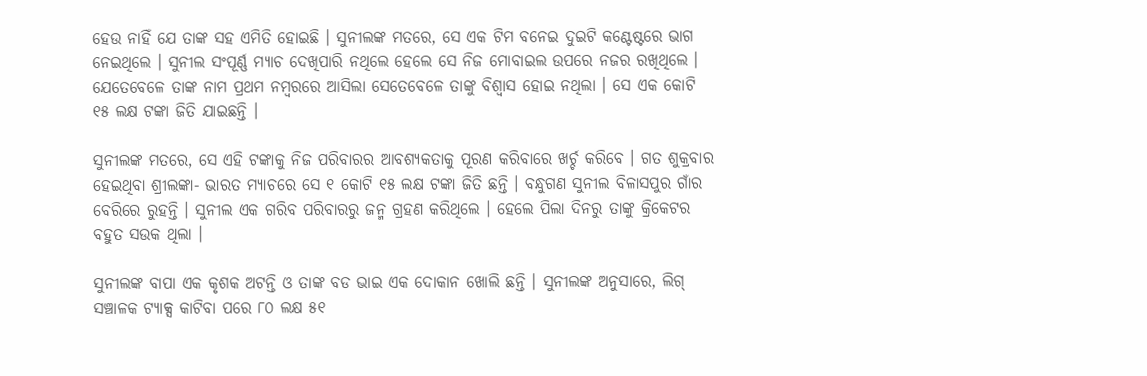ହେଉ ନାହିଁ ଯେ ତାଙ୍କ ସହ ଏମିତି ହୋଇଛି । ସୁନୀଲଙ୍କ ମତରେ, ସେ ଏକ ଟିମ ବନେଇ ଦୁଇଟି କଣ୍ଟେଷ୍ଟରେ ଭାଗ ନେଇଥିଲେ । ସୁନୀଲ ସଂପୂର୍ଣ୍ଣ ମ୍ୟାଚ ଦେଖିପାରି ନଥିଲେ ହେଲେ ସେ ନିଜ ମୋବାଇଲ ଉପରେ ନଜର ରଖିଥିଲେ । ଯେତେବେଳେ ତାଙ୍କ ନାମ ପ୍ରଥମ ନମ୍ବରରେ ଆସିଲା ସେତେବେଳେ ତାଙ୍କୁ ବିଶ୍ଵାସ ହୋଇ ନଥିଲା । ସେ ଏକ କୋଟି ୧୫ ଲକ୍ଷ ଟଙ୍କା ଜିତି ଯାଇଛନ୍ତି ।

ସୁନୀଲଙ୍କ ମତରେ, ସେ ଏହି ଟଙ୍କାକୁ ନିଜ ପରିବାରର ଆବଶ୍ୟକତାକୁ ପୂରଣ କରିବାରେ ଖର୍ଚ୍ଚ କରିବେ । ଗତ ଶୁକ୍ରବାର ହେଇଥିବା ଶ୍ରୀଲଙ୍କା- ଭାରତ ମ୍ୟାଚରେ ସେ ୧ କୋଟି ୧୫ ଲକ୍ଷ ଟଙ୍କା ଜିତି ଛନ୍ତି । ବନ୍ଧୁଗଣ ସୁନୀଲ ବିଳାସପୁର ଗାଁର ବେରିରେ ରୁହନ୍ତି । ସୁନୀଲ ଏକ ଗରିବ ପରିବାରରୁ ଜନ୍ମ ଗ୍ରହଣ କରିଥିଲେ । ହେଲେ ପିଲା ଦିନରୁ ତାଙ୍କୁ କ୍ରିକେଟର ବହୁତ ସଉକ ଥିଲା ।

ସୁନୀଲଙ୍କ ବାପା ଏକ କୃଶକ ଅଟନ୍ତି ଓ ତାଙ୍କ ବଡ ଭାଇ ଏକ ଦୋକାନ ଖୋଲି ଛନ୍ତି । ସୁନୀଲଙ୍କ ଅନୁସାରେ, ଲିଗ୍ ସଞ୍ଚାଳକ ଟ୍ୟାକ୍ସ କାଟିବା ପରେ ୮୦ ଲକ୍ଷ ୫୧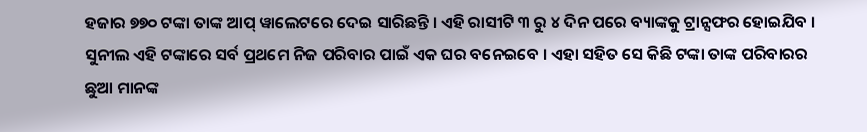ହଜାର ୭୭୦ ଟଙ୍କା ତାଙ୍କ ଆପ୍ ୱାଲେଟରେ ଦେଇ ସାରିଛନ୍ତି । ଏହି ରାସୀଟି ୩ ରୁ ୪ ଦିନ ପରେ ବ୍ୟାଙ୍କକୁ ଟ୍ରାନ୍ସଫର ହୋଇଯିବ । ସୁନୀଲ ଏହି ଟଙ୍କାରେ ସର୍ବ ପ୍ରଥମେ ନିଜ ପରିବାର ପାଇଁ ଏକ ଘର ବନେଇବେ । ଏହା ସହିତ ସେ କିଛି ଟଙ୍କା ତାଙ୍କ ପରିବାରର ଛୁଆ ମାନଙ୍କ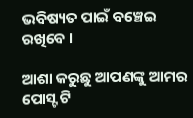ଭବିଷ୍ୟତ ପାଇଁ ବଞ୍ଚେଇ ରଖିବେ ।

ଆଶା କରୁଛୁ ଆପଣଙ୍କୁ ଆମର ପୋସ୍ଟ ଟି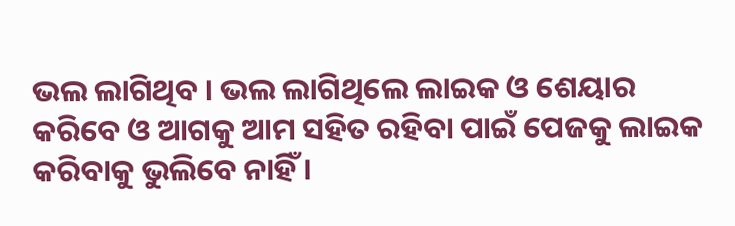ଭଲ ଲାଗିଥିବ । ଭଲ ଲାଗିଥିଲେ ଲାଇକ ଓ ଶେୟାର କରିବେ ଓ ଆଗକୁ ଆମ ସହିତ ରହିବା ପାଇଁ ପେଜକୁ ଲାଇକ କରିବାକୁ ଭୁଲିବେ ନାହିଁ ।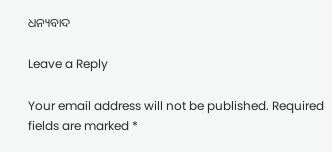ଧନ୍ୟବାଦ

Leave a Reply

Your email address will not be published. Required fields are marked *